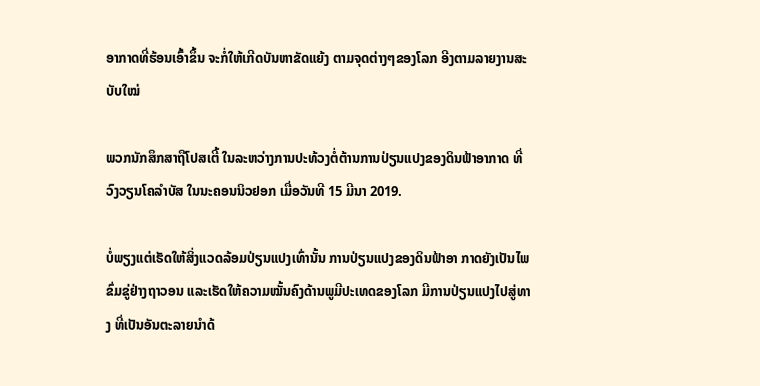ອາກາດທີ່ຮ້ອນເອົ້າຂຶ້ນ ຈະກໍ່ໃຫ້ເກີດບັນຫາຂັດແຍ້ງ ຕາມຈຸດຕ່າງໆຂອງໂລກ ອີງຕາມລາຍງານສະບັບໃໝ່

ພວກນັກສຶກສາຖືໂປສເຕີ້ ໃນລະຫວ່າງການປະທ້ວງຕໍ່ຕ້ານການປ່ຽນແປງຂອງດິນຟ້າອາກາດ ທີ່ວົງວຽນໂຄລຳບັສ ໃນນະຄອນນິວຢອກ ເມື່ອວັນທີ 15 ມີນາ 2019.

ບໍ່ພຽງແຕ່ເຮັດໃຫ້ສິ່ງແວດລ້ອມປ່ຽນແປງເທົ່ານັ້ນ ການປ່ຽນແປງຂອງດິນຟ້າອາ ກາດຍັງເປັນໄພຂົ່ມຂູ່ຢ່າງຖາວອນ ແລະເຮັດໃຫ້ຄວາມໝັ້ນຄົງດ້ານພູມີປະເທດຂອງໂລກ ມີການປ່ຽນແປງໄປສູ່ທາງ ທີ່ເປັນອັນຕະລາຍນຳດ້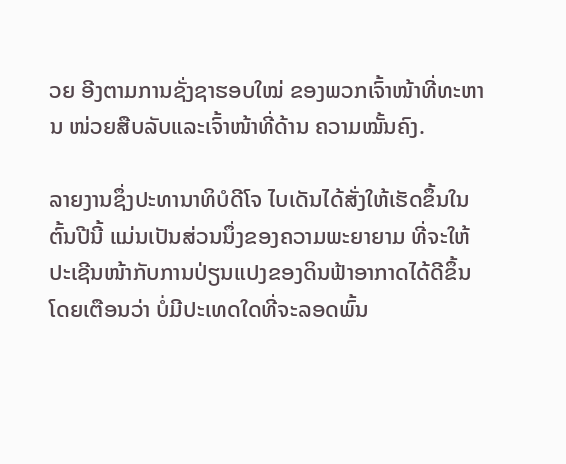ວຍ ອີງຕາມການຊັ່ງຊາຮອບໃໝ່ ຂອງພວກເຈົ້າໜ້າທີ່ທະຫານ ໜ່ວຍສືບລັບແລະເຈົ້າໜ້າທີ່ດ້ານ ຄວາມໝັ້ນຄົງ.

ລາຍງານຊຶ່ງປະທານາທິບໍດີໂຈ ໄບເດັນໄດ້ສັ່ງໃຫ້ເຮັດຂຶ້ນໃນຕົ້ນປີນີ້ ແມ່ນເປັນສ່ວນນຶ່ງຂອງຄວາມພະຍາຍາມ ທີ່ຈະໃຫ້ປະເຊີນໜ້າກັບການປ່ຽນແປງຂອງດິນຟ້າອາກາດໄດ້ດີຂຶ້ນ ໂດຍເຕືອນວ່າ ບໍ່ມີປະເທດໃດທີ່ຈະລອດພົ້ນ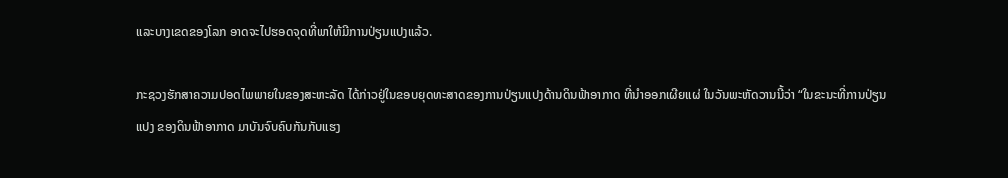ແລະບາງເຂດຂອງໂລກ ອາດຈະໄປຮອດຈຸດທີ່ພາໃຫ້ມີການປ່ຽນແປງແລ້ວ.

ກະຊວງຮັກສາຄວາມປອດໄພພາຍໃນຂອງສະຫະລັດ ໄດ້ກ່າວຢູ່ໃນຂອບຍຸດທະສາດຂອງການປ່ຽນແປງດ້ານດິນຟ້າອາກາດ ທີ່ນຳອອກເຜີຍແຜ່ ໃນວັນພະຫັດວານນີ້ວ່າ “ໃນຂະນະທີ່ການປ່ຽນແປງ ຂອງດິນຟ້າອາກາດ ມາບັນຈົບຄົບກັນກັບແຮງ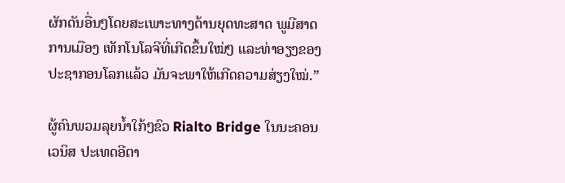ຜັກດັນອື່ນໆໂດຍສະເພາະທາງດ້ານຍຸດທະສາດ ພູມີສາດການເມືອງ ເທັກໂນໂລຈີທີ່ເກີດຂຶ້ນໃໝ່ໆ ແລະທ່າອຽງຂອງປະຊາກອນໂລກແລ້ວ ມັນຈະພາໃຫ້ເກີດຄວາມສ່ຽງໃໝ່.”

ຜູ້ຄົນພວມລຸຍນ້ຳໃກ້ໆຂົວ Rialto Bridge ໃນນະຄອນເວນິສ ປະເທດອີຕາ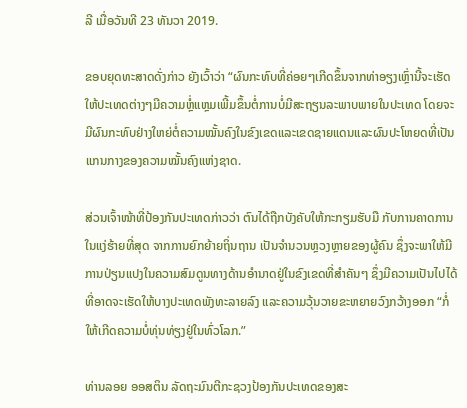ລີ ເມື່ອວັນທີ 23 ທັນວາ 2019.

ຂອບຍຸດທະສາດດັ່ງກ່າວ ຍັງເວົ້າວ່າ “ຜົນກະທົບທີ່ຄ່ອຍໆເກີດຂຶ້ນຈາກທ່າອຽງເຫຼົ່ານີ້ຈະເຮັດໃຫ້ປະເທດຕ່າງໆມີຄວາມຫຼໍ່ແຫຼມເພີ້ມຂຶ້ນຕໍ່ການບໍ່ມີສະຖຽນລະພາບພາຍໃນປະເທດ ໂດຍຈະມີຜົນກະທົບຢ່າງໃຫຍ່ຕໍ່ຄວາມໝັ້ນຄົງໃນຂົງເຂດແລະເຂດຊາຍແດນແລະຜົນປະໂຫຍດທີ່ເປັນແກນກາງຂອງຄວາມໝັ້ນຄົງແຫ່ງຊາດ.

ສ່ວນເຈົ້າໜ້າທີ່ປ້ອງກັນປະເທດກ່າວວ່າ ຕົນໄດ້ຖືກບັງຄັບໃຫ້ກະກຽມຮັບມື ກັບການຄາດການໃນແງ່ຮ້າຍທີ່ສຸດ ຈາກການຍົກຍ້າຍຖິ່ນຖານ ເປັນຈຳນວນຫຼວງຫຼາຍຂອງຜູ້ຄົນ ຊຶ່ງຈະພາໃຫ້ມີການປ່ຽນແປງໃນຄວາມສົມດູນທາງດ້ານອຳນາດຢູ່ໃນຂົງເຂດທີ່ສຳຄັນໆ ຊຶ່ງມີຄວາມເປັນໄປໄດ້ ທີ່ອາດຈະເຮັດໃຫ້ບາງປະເທດພັງທະລາຍລົງ ແລະຄວາມວຸ້ນວາຍຂະຫຍາຍວົງກວ້າງອອກ “ກໍ່ໃຫ້ເກີດຄວາມບໍ່ທຸ່ນທ່ຽງຢູ່ໃນທົ່ວໂລກ.”

ທ່ານລອຍ ອອສຕິນ ລັດຖະມົນຕີກະຊວງປ້ອງກັນປະເທດຂອງສະ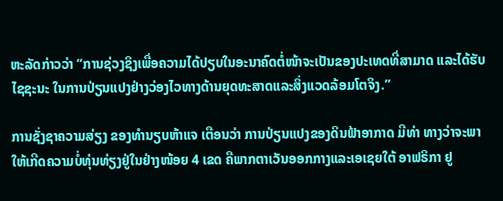ຫະລັດກ່າວວ່າ “ການຊ່ວງຊິງເພື່ອຄວາມໄດ້ປຽບໃນອະນາຄົດຕໍ່ໜ້າຈະເປັນຂອງປະເທດທີ່ສາມາດ ແລະໄດ້ຮັບໄຊຊະນະ ໃນການປ່ຽນແປງຢ່າງວ່ອງໄວທາງດ້ານຍຸດທະສາດແລະສິ່ງແວດລ້ອມໂຕຈິງ.”

ການຊັ່ງຊາຄວາມສ່ຽງ ຂອງທຳນຽບຫ້າແຈ ເຕືອນວ່າ ການປ່ຽນແປງຂອງດິນຟ້າອາກາດ ມີທ່າ ທາງວ່າຈະພາໃຫ້ເກີດຄວາມບໍ່ທຸ່ນທ່ຽງຢູ່ໃນຢ່າງໜ້ອຍ 4 ເຂດ ຄືພາກຕາເວັນອອກກາງແລະເອເຊຍໃຕ້ ອາຟຣິກາ ຢູ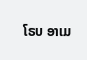ໂຣບ ອາເມ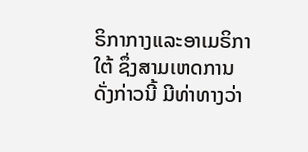ຣິກາກາງແລະອາເມຣິກາໃຕ້ ຊຶ່ງສາມເຫດການດັ່ງກ່າວນີ້ ມີທ່າທາງວ່າ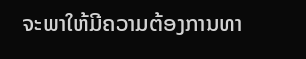ຈະພາໃຫ້ມີຄວາມຕ້ອງການທາ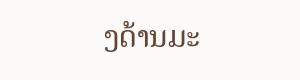ງດ້ານມະ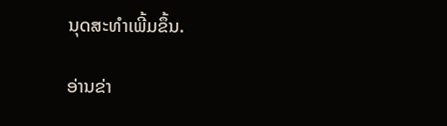ນຸດສະທຳເພີ້ມຂຶ້ນ.

ອ່ານຂ່າ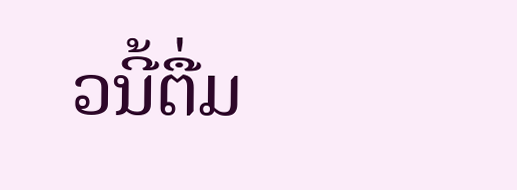ວນີ້ຕື່ມ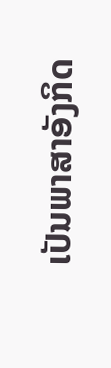ເປັນພາສາອັງກິດ